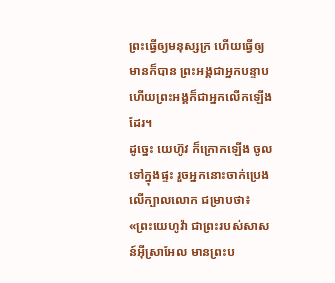ព្រះធ្វើឲ្យមនុស្សក្រ ហើយធ្វើឲ្យមានក៏បាន ព្រះអង្គជាអ្នកបន្ទាប ហើយព្រះអង្គក៏ជាអ្នកលើកឡើងដែរ។
ដូច្នេះ យេហ៊ូវ ក៏ក្រោកឡើង ចូលទៅក្នុងផ្ទះ រួចអ្នកនោះចាក់ប្រេងលើក្បាលលោក ជម្រាបថា៖ «ព្រះយេហូវ៉ា ជាព្រះរបស់សាសន៍អ៊ីស្រាអែល មានព្រះប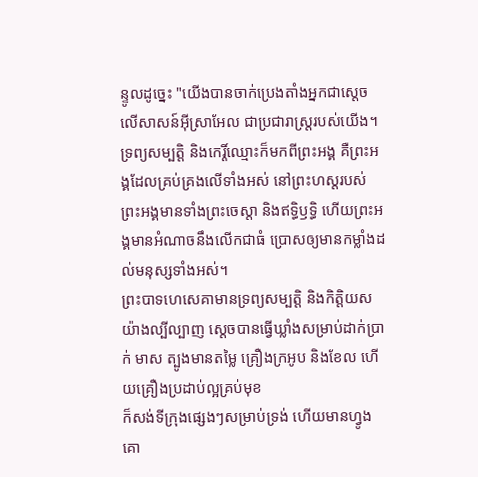ន្ទូលដូច្នេះ "យើងបានចាក់ប្រេងតាំងអ្នកជាស្តេចលើសាសន៍អ៊ីស្រាអែល ជាប្រជារាស្ត្ររបស់យើង។
ទ្រព្យសម្បត្តិ និងកេរ្តិ៍ឈ្មោះក៏មកពីព្រះអង្គ គឺព្រះអង្គដែលគ្រប់គ្រងលើទាំងអស់ នៅព្រះហស្តរបស់ព្រះអង្គមានទាំងព្រះចេស្តា និងឥទ្ធិឫទ្ធិ ហើយព្រះអង្គមានអំណាចនឹងលើកជាធំ ប្រោសឲ្យមានកម្លាំងដល់មនុស្សទាំងអស់។
ព្រះបាទហេសេគាមានទ្រព្យសម្បត្តិ និងកិត្តិយសយ៉ាងល្បីល្បាញ ស្ដេចបានធ្វើឃ្លាំងសម្រាប់ដាក់ប្រាក់ មាស ត្បូងមានតម្លៃ គ្រឿងក្រអូប និងខែល ហើយគ្រឿងប្រដាប់ល្អគ្រប់មុខ
ក៏សង់ទីក្រុងផ្សេងៗសម្រាប់ទ្រង់ ហើយមានហ្វូងគោ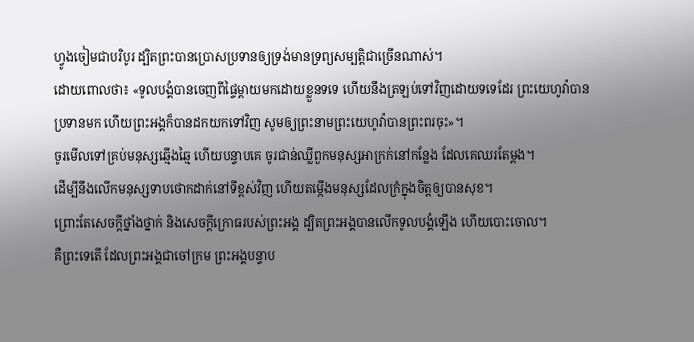ហ្វូងចៀមជាបរិបូរ ដ្បិតព្រះបានប្រោសប្រទានឲ្យទ្រង់មានទ្រព្យសម្បត្តិជាច្រើនណាស់។
ដោយពោលថា៖ «ទូលបង្គំបានចេញពីផ្ទៃម្តាយមកដោយខ្លួនទទេ ហើយនឹងត្រឡប់ទៅវិញដោយទទេដែរ ព្រះយេហូវ៉ាបានប្រទានមក ហើយព្រះអង្គក៏បានដកយកទៅវិញ សូមឲ្យព្រះនាមព្រះយេហូវ៉ាបានព្រះពរចុះ»។
ចូរមើលទៅគ្រប់មនុស្សឆ្មើងឆ្មៃ ហើយបន្ទាបគេ ចូរជាន់ឈ្លីពួកមនុស្សអាក្រក់នៅកន្លែង ដែលគេឈរតែម្តង។
ដើម្បីនឹងលើកមនុស្សទាបថោកដាក់នៅទីខ្ពស់វិញ ហើយតម្កើងមនុស្សដែលក្រំក្នុងចិត្តឲ្យបានសុខ។
ព្រោះតែសេចក្ដីថ្នាំងថ្នាក់ និងសេចក្ដីក្រោធរបស់ព្រះអង្គ ដ្បិតព្រះអង្គបានលើកទូលបង្គំឡើង ហើយបោះចោល។
គឺព្រះទេតើ ដែលព្រះអង្គជាចៅក្រម ព្រះអង្គបន្ទាប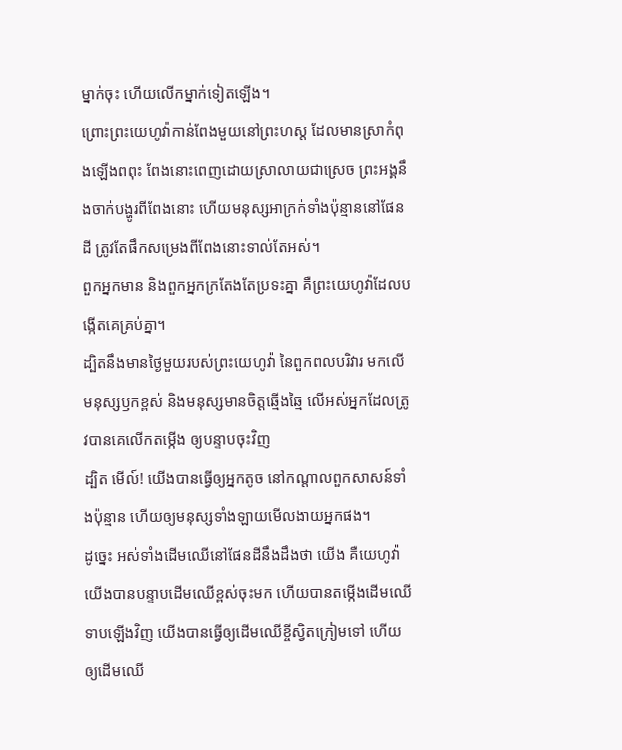ម្នាក់ចុះ ហើយលើកម្នាក់ទៀតឡើង។
ព្រោះព្រះយេហូវ៉ាកាន់ពែងមួយនៅព្រះហស្ត ដែលមានស្រាកំពុងឡើងពពុះ ពែងនោះពេញដោយស្រាលាយជាស្រេច ព្រះអង្គនឹងចាក់បង្ហូរពីពែងនោះ ហើយមនុស្សអាក្រក់ទាំងប៉ុន្មាននៅផែនដី ត្រូវតែផឹកសម្រេងពីពែងនោះទាល់តែអស់។
ពួកអ្នកមាន និងពួកអ្នកក្រតែងតែប្រទះគ្នា គឺព្រះយេហូវ៉ាដែលបង្កើតគេគ្រប់គ្នា។
ដ្បិតនឹងមានថ្ងៃមួយរបស់ព្រះយេហូវ៉ា នៃពួកពលបរិវារ មកលើមនុស្សឫកខ្ពស់ និងមនុស្សមានចិត្តឆ្មើងឆ្មៃ លើអស់អ្នកដែលត្រូវបានគេលើកតម្កើង ឲ្យបន្ទាបចុះវិញ
ដ្បិត មើល៍! យើងបានធ្វើឲ្យអ្នកតូច នៅកណ្ដាលពួកសាសន៍ទាំងប៉ុន្មាន ហើយឲ្យមនុស្សទាំងឡាយមើលងាយអ្នកផង។
ដូច្នេះ អស់ទាំងដើមឈើនៅផែនដីនឹងដឹងថា យើង គឺយេហូវ៉ា យើងបានបន្ទាបដើមឈើខ្ពស់ចុះមក ហើយបានតម្កើងដើមឈើទាបឡើងវិញ យើងបានធ្វើឲ្យដើមឈើខ្ចីស្វិតក្រៀមទៅ ហើយឲ្យដើមឈើ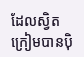ដែលស្វិតក្រៀមបានប៉ិ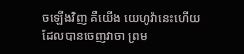ចឡើងវិញ គឺយើង យេហូវ៉ានេះហើយ ដែលបានចេញវាចា ព្រម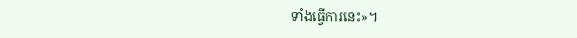ទាំងធ្វើការនេះ»។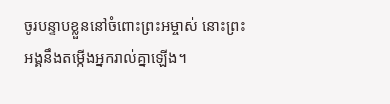ចូរបន្ទាបខ្លួននៅចំពោះព្រះអម្ចាស់ នោះព្រះអង្គនឹងតម្កើងអ្នករាល់គ្នាឡើង។